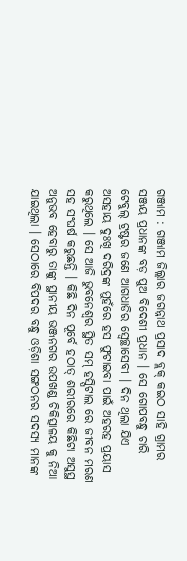ଗଞ୍ଜାମ : ଗଞ୍ଜାମ ଜିଲ୍ଲାର ଜଗନ୍ନାଥ ପ୍ରସାଦ ବ୍ଲକ୍ କଇଠ ସାହି ଗ୍ରାମର ସଞ୍ଜୟ ପ୍ରଧାନଙ୍କ ବଡ଼ ପୁଅ ବିଦେଶୀ ପ୍ରଧାନ । ସେ ଗୋପବନ୍ଧୁ ଚାରି ଟେବୁଲ୍ ଟ୍ରଷ୍ଟର ଜଣେ ଆଗଧାଡିର ସ୍ବେଚ୍ଛାସେବୀ । ଦିନ ଥିଲା ଯିଏ ଅସହାୟ ଦୁଃଖି ଦରିଦ୍ରଙ୍କ ମୁହଁରେ ହସ ଫୁଟାଇବା ପାଇଁ ଅହରହ ପ୍ରୟାସ କରୁଥିଲେ । ସେ ଆଜି ଭୁବନେଶ୍ୱର ସ୍ଥିତ ସମ୍ ହସ୍ପିଟାଲ ରେ ଜୀବନ ମରଣ ସହ ସଂଘର୍ଷ କରୁଛନ୍ତି । କିଛି ଦିନ ପୂର୍ବେ ହଠାତ୍ ଶରୀରରେ କିଛିଟା ଅସୁସ୍ଥ ଅନୁଭବ ହେବାରୁ ତାଙ୍କୁ ସ୍ଥାନୀୟ ଭଞ୍ଜନଗର ଉପଖଣ୍ଡ ଚିକିତ୍ସାଳୟ କୁ ନିଆ ଯାଇଥିଲା । ସେଠାରେ ବିପଦର ବନ୍ଧୁ ଓଡ଼ିଶା ସଙ୍ଗଠନର ସଦସ୍ୟ ମାନଙ୍କ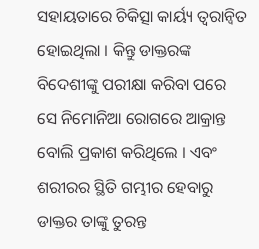ସହାୟତାରେ ଚିକିତ୍ସା କାର୍ୟ୍ୟ ତ୍ବରାନ୍ବିତ ହୋଇଥିଲା । କିନ୍ତୁ ଡାକ୍ତରଙ୍କ ବିଦେଶୀଙ୍କୁ ପରୀକ୍ଷା କରିବା ପରେ ସେ ନିମୋନିଆ ରୋଗରେ ଆକ୍ରାନ୍ତ ବୋଲି ପ୍ରକାଶ କରିଥିଲେ । ଏବଂ ଶରୀରର ସ୍ଥିତି ଗମ୍ଭୀର ହେବାରୁ ଡାକ୍ତର ତାଙ୍କୁ ତୁରନ୍ତ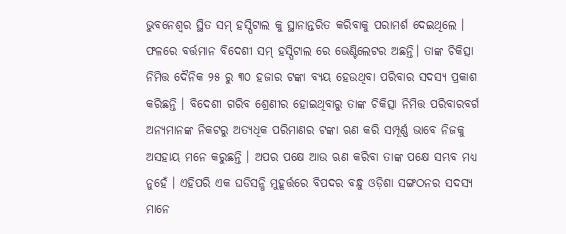ଭୁବନେଶ୍ୱର ସ୍ଥିତ ସମ୍ ହସ୍ପିଟାଲ କୁ ସ୍ଥାନାନ୍ତରିତ କରିବାକୁ ପରାମର୍ଶ ଦେଇଥିଲେ ।
ଫଳରେ ବର୍ତ୍ତମାନ ବିଦେଶୀ ସମ୍ ହସ୍ପିଟାଲ ରେ ଭେଣ୍ଟିଲେଟର ଅଛନ୍ତି। ତାଙ୍କ ଚିକିତ୍ସା ନିମିତ୍ତ ଦୈନିକ ୨୫ ରୁ ୩୦ ହଜାର ଟଙ୍କା ବ୍ୟୟ ହେଉଥିବା ପରିବାର ସଦସ୍ୟ ପ୍ରକାଶ କରିଛନ୍ତି । ବିଦେଶୀ ଗରିବ ଶ୍ରେଣୀର ହୋଇଥିବାରୁ ତାଙ୍କ ଚିକିତ୍ସା ନିମିତ୍ତ ପରିବାରବର୍ଗ ଅନ୍ୟମାନଙ୍କ ନିକଟରୁ ଅତ୍ୟଧିକ ପରିମାଣର ଟଙ୍କା ଋଣ କରି ସମ୍ପୂର୍ଣ୍ଣ ଭାବେ ନିଜକୁ ଅସହାୟ ମନେ କରୁଛନ୍ତି । ଅପର ପକ୍ଷେ ଆଉ ଋଣ କରିବା ତାଙ୍କ ପକ୍ଷେ ସମ୍ଭବ ମଧ୍ୟ ନୁହେଁ । ଏହିପରି ଏକ ଘଡିସନ୍ଧି ମୁହୂର୍ତ୍ତରେ ବିପଦର ବନ୍ଧୁ ଓଡ଼ିଶା ସଙ୍ଗଠନର ସଦସ୍ୟ ମାନେ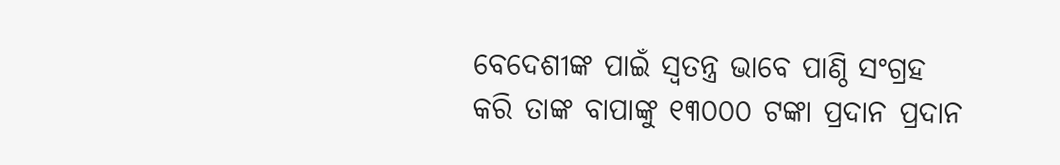ବେଦେଶୀଙ୍କ ପାଇଁ ସ୍ଵତନ୍ତ୍ର ଭାବେ ପାଣ୍ଠି ସଂଗ୍ରହ କରି ତାଙ୍କ ବାପାଙ୍କୁ ୧୩୦୦୦ ଟଙ୍କା ପ୍ରଦାନ ପ୍ରଦାନ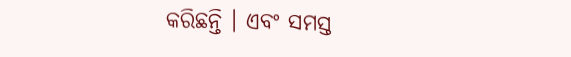କରିଛନ୍ତି । ଏବଂ ସମସ୍ତ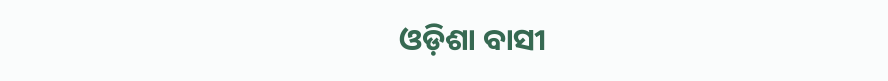ଓଡ଼ିଶା ବାସୀ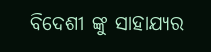ବିଦେଶୀ ଙ୍କୁ ସାହାଯ୍ୟର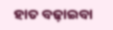ହାତ ବଢ଼ାଇବା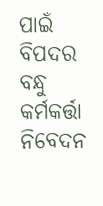ପାଇଁ ବିପଦର ବନ୍ଧୁ କର୍ମକର୍ତ୍ତା ନିବେଦନ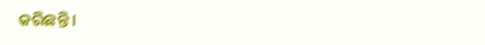କରିଛନ୍ତି ।